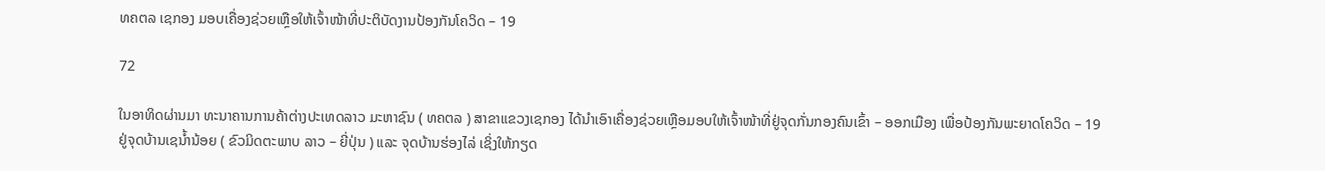ທຄຕລ ເຊກອງ ມອບເຄື່ອງຊ່ວຍເຫຼືອໃຫ້ເຈົ້າໜ້າທີ່ປະຕິບັດງານປ້ອງກັນໂຄວິດ – 19

72

ໃນອາທິດຜ່ານມາ ທະນາຄານການຄ້າຕ່າງປະເທດລາວ ມະຫາຊົນ ( ທຄຕລ ) ສາຂາແຂວງເຊກອງ ໄດ້ນໍາເອົາເຄື່ອງຊ່ວຍເຫຼືອມອບໃຫ້ເຈົ້າໜ້າທີ່ຢູ່ຈຸດກັ່ນກອງຄົນເຂົ້າ – ອອກເມືອງ ເພື່ອປ້ອງກັນພະຍາດໂຄວິດ – 19 ຢູ່ຈຸດບ້ານເຊນໍ້ານ້ອຍ ( ຂົວມິດຕະພາບ ລາວ – ຍີ່ປຸ່ນ ) ແລະ ຈຸດບ້ານຮ່ອງໄລ່ ເຊິ່ງໃຫ້ກຽດ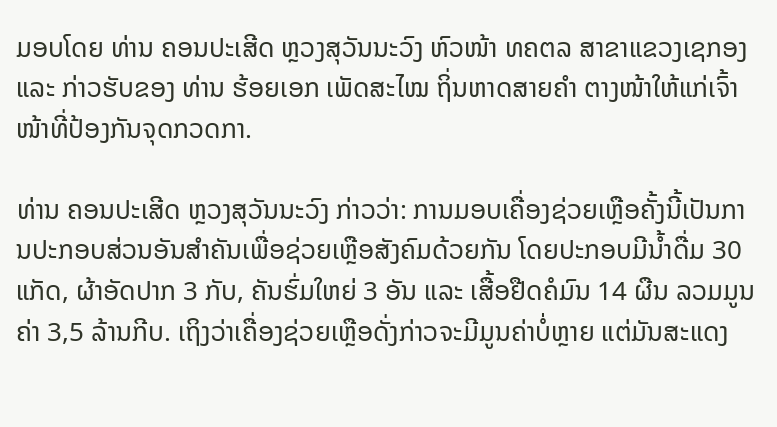ມອບໂດຍ ທ່ານ ຄອນປະເສີດ ຫຼວງສຸວັນນະວົງ ຫົວໜ້າ ທຄຕລ ສາຂາແຂວງເຊກອງ ແລະ ກ່າວຮັບຂອງ ທ່ານ ຮ້ອຍເອກ ເພັດສະໄໝ ຖິ່ນຫາດສາຍຄໍາ ຕາງໜ້າໃຫ້ແກ່ເຈົ້າໜ້າທີ່ປ້ອງກັນຈຸດກວດກາ.

ທ່ານ ຄອນປະເສີດ ຫຼວງສຸວັນນະວົງ ກ່າວວ່າ: ການມອບເຄື່ອງຊ່ວຍເຫຼືອຄັ້ງນີ້ເປັນການປະກອບສ່ວນອັນສໍາຄັນເພື່ອຊ່ວຍເຫຼືອສັງຄົມດ້ວຍກັນ ໂດຍປະກອບມີນໍ້າດື່ມ 30 ແກັດ, ຜ້າອັດປາກ 3 ກັບ, ຄັນຮົ່ມໃຫຍ່ 3 ອັນ ແລະ ເສື້ອຢືດຄໍມົນ 14 ຜືນ ລວມມູນຄ່າ 3,5 ລ້ານກີບ. ເຖິງວ່າເຄື່ອງຊ່ວຍເຫຼືອດັ່ງກ່າວຈະມີມູນຄ່າບໍ່ຫຼາຍ ແຕ່ມັນສະແດງ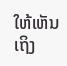ໃຫ້ເຫັນເຖິງ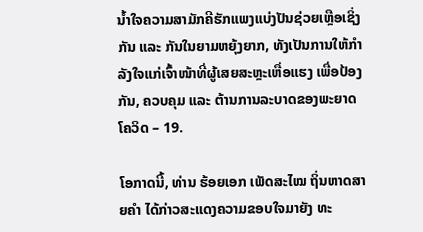ນ້ຳໃຈຄວາມສາມັກຄີຮັກແພງແບ່ງປັນຊ່ວຍເຫຼືອເຊິ່ງກັນ ແລະ ກັນໃນຍາມຫຍຸ້ງຍາກ, ທັງເປັນການໃຫ້ກຳລັງໃຈແກ່ເຈົ້າໜ້າທີ່ຜູ້ເສຍສະຫຼະເຫື່ອແຮງ ເພື່ອປ້ອງກັນ, ຄວບຄຸມ ແລະ ຕ້ານການລະບາດຂອງພະຍາດໂຄວິດ – 19.

ໂອກາດນີ້, ທ່ານ ຮ້ອຍເອກ ເພັດສະໄໝ ຖິ່ນຫາດສາຍຄໍາ ໄດ້ກ່າວສະແດງຄວາມຂອບໃຈມາຍັງ ທະ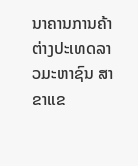ນາຄານການຄ້າຕ່າງປະເທດລາວມະຫາຊົນ ສາຂາແຂ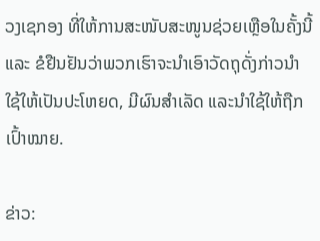ວງເຊກອງ ທີ່ໃຫ້ການສະໜັບສະໜູນຊ່ວຍເຫຼືອໃນຄັ້ງນີ້ ແລະ ຂໍຢືນຢັນວ່າພວກເຮົາຈະນຳເອົາວັດຖຸດັ່ງກ່າວນຳໃຊ້ໃຫ້ເປັນປະໂຫຍດ, ມີຜົນສຳເລັດ ແລະນຳໃຊ້ໃຫ້ຖືກເປົ້າໝາຍ.

ຂ່າວ: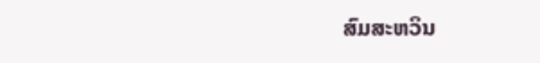ສົມສະຫວິນ